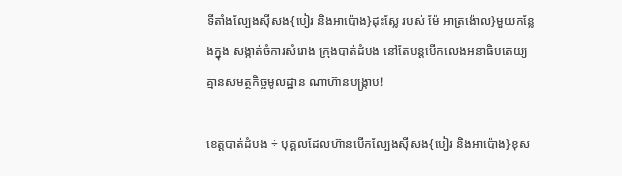ទីតាំងល្បែងស៊ីសង{បៀរ និងអាប៉ោង}ដុះស្លែ របស់ ម៉ែ អាត្រង៉ោល}មួយកន្លែងក្នុង សង្កាត់ចំការសំរោង ក្រុងបាត់ដំបង នៅតែបន្តបើកលេងអនាធិបតេយ្យ គ្មានសមត្ថកិច្ចមូលដ្ឋាន ណាហ៊ានបង្រ្កាប!

ខេត្តបាត់ដំបង ÷ បុគ្គលដែលហ៊ានបើកល្បែងស៊ីសង{បៀរ និងអាប៉ោង}ខុស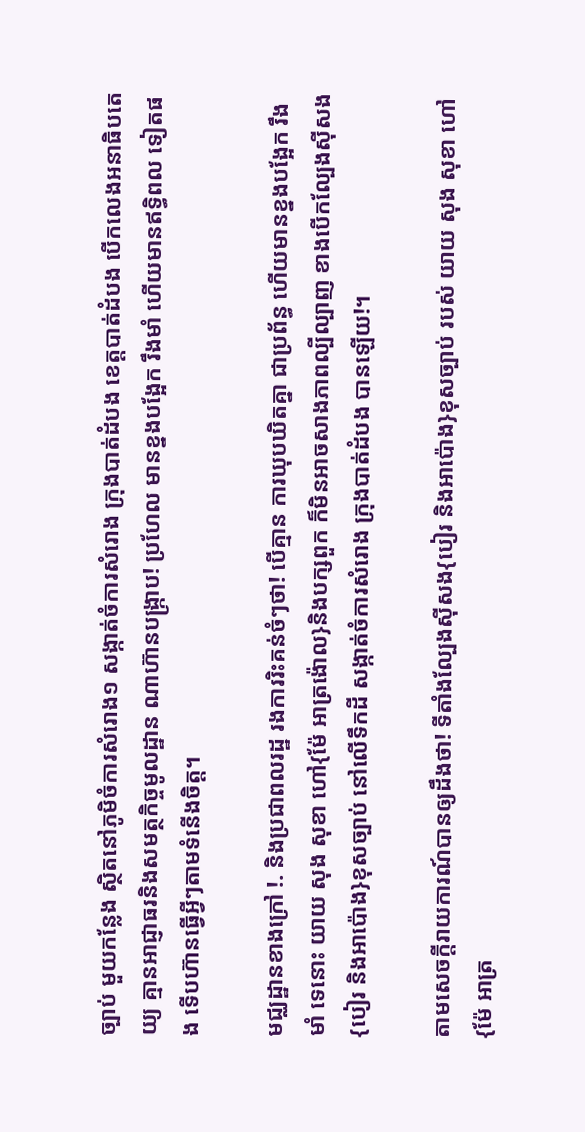ច្បាប់ មួយកន្លែង ស្ថិតនៅភូមិចំការសំរោង១ សង្កាត់ចំការសំរោង ក្រុងបាត់ដំបង ខេត្តបាត់ដំបង បើកលេងអនាធិបតេយ្យ គ្មានអាជ្ញាធរនិងសមត្ថកិច្ចមូលដ្ឋាន ណាហ៊ានបង្រ្កាប! ប្រហែល មានខ្នងបង្អែក រឹងមាំ ហើយមានឥទ្ធិពល ទៀតផង ទើបហ៊ានធ្វើអ្វីៗតាមទំនើងចិត្ត។

មជ្ឈដ្ឋានខាងក្រៅ !. និងប្រជាពលរដ្ឋ រងការរិះគន់ចំៗថា! បើគ្មាន ការឃុបឃិតគ្នា ជាប្រព័ន្ធ ហើយមានខ្នងបង្អែក រឹងមាំ ទេនោះ យាយ សុង សុខា ហៅ{ម៉ែ អាត្រង៉ោល}និងបក្សពួក ក៏មិនអាចសាងភាពល្បីល្បាញ ខាងបើកល្បែងសុីសង{បៀរ និងអាប៉ោង}ខុសច្បាប់ នៅលើទឹកដី សង្កាត់ចំការសំរោង ក្រុងបាត់ដំបង បានឡើយ!។

តាមសេចក្តីរាយការណ៍បានឲ្យដឹងថា! ទីតាំងល្បែងស៊ីសង{បៀរ និងអាប៉ោង}ខុសច្បាប់ របស់ យាយ សុង សុខា ហៅ{ម៉ែ អាត្រ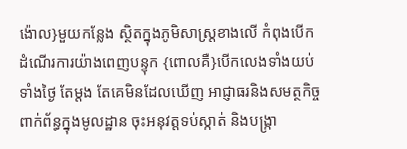ង៉ោល}មួយកន្លែង ស្ថិតក្នុងភូមិសាស្ត្រខាងលើ កំពុងបើកដំណើរការយ៉ាងពេញបន្ទុក {ពោលគឺ}បើកលេងទាំងយប់ ទាំងថ្ងៃ តែម្តង តែគេមិនដែលឃើញ អាជ្ញាធរនិងសមត្ថកិច្ចពាក់ព័ន្ធក្នុងមូលដ្ឋាន ចុះអនុវត្តទប់ស្កាត់ និងបង្ក្រា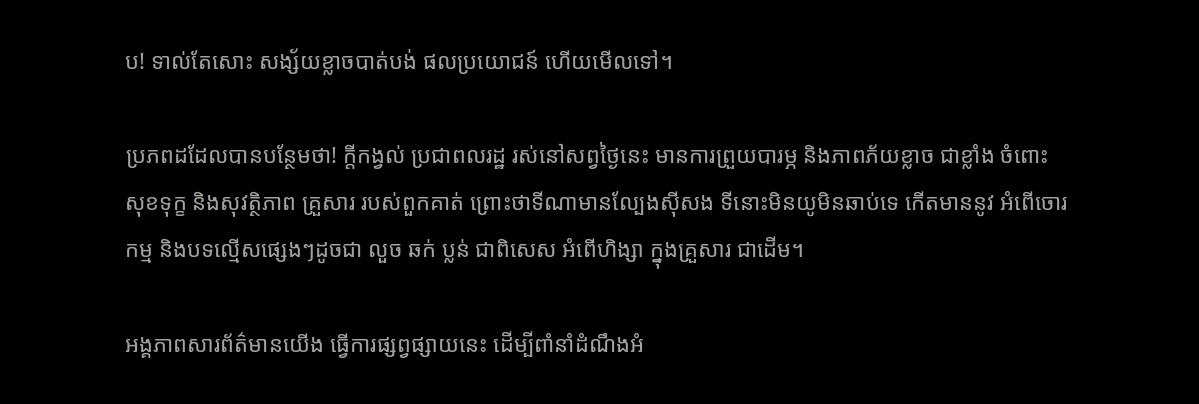ប! ទាល់តែសោះ សង្ស័យខ្លាចបាត់បង់ ផលប្រយោជន៍ ហើយមើលទៅ។

ប្រភពដដែលបានបន្ថែមថា! ក្តីកង្វល់ ប្រជាពលរដ្ឋ រស់នៅសព្វថ្ងៃនេះ មានការព្រួយបារម្ភ និងភាពភ័យខ្លាច ជាខ្លាំង ចំពោះសុខទុក្ខ និងសុវត្ថិភាព គ្រួសារ របស់ពួកគាត់ ព្រោះថាទីណាមានល្បែងស៊ីសង ទីនោះមិនយូមិនឆាប់ទេ កើតមាននូវ អំពើចោរកម្ម និងបទល្មើសផ្សេងៗដូចជា លួច ឆក់ ប្លន់ ជាពិសេស អំពើហិង្សា ក្នុងគ្រួសារ ជាដើម។

អង្គភាពសារព័ត៌មានយើង ធ្វើការផ្សព្វផ្សាយនេះ ដើម្បីពាំនាំដំណឹងអំ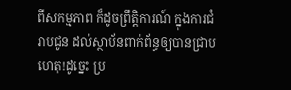ពីសកម្មភាព ក៏ដូចព្រឹត្តិការណ៍ ក្នុងការជំរាបជូន ដល់ស្ថាប័នពាក់ព័ន្ធឲ្យបានជ្រាប ហេតុ!ដូច្នេះ ប្រ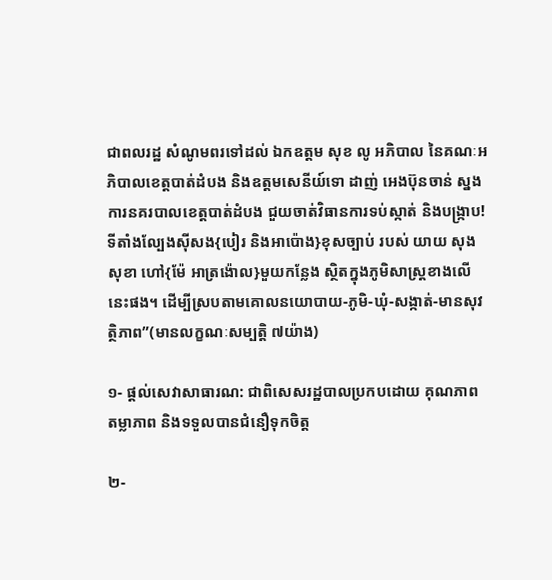ជាពលរដ្ឋ សំណូមពរទៅដល់ ឯកឧត្តម សុខ លូ អភិបាល នៃគណៈអភិបាលខេត្តបាត់ដំបង និងឧត្តមសេនីយ៍ទោ ដាញ់ អេងប៊ុនចាន់ ស្នងការនគរបាលខេត្តបាត់ដំបង ជួយចាត់វិធានការទប់ស្កាត់ និងបង្ក្រាប! ទីតាំងល្បែងសុីសង{បៀរ និងអាប៉ោង}ខុសច្បាប់ របស់ យាយ សុង សុខា ហៅ{ម៉ែ អាត្រង៉ោល}មួយកន្លែង ស្ថិតក្នុងភូមិសាស្ត្រខាងលើនេះផង។ ដើម្បីស្របតាមគោលនយោបាយ-ភូមិ-ឃុំ-សង្កាត់-មានសុវត្ថិភាព”(មានលក្ខណៈសម្បត្តិ ៧យ៉ាង)

១- ផ្តល់សេវាសាធារណ: ជាពិសេសរដ្ឋបាលប្រកបដោយ គុណភាព តម្លាភាព និងទទួលបានជំនឿទុកចិត្ត

២-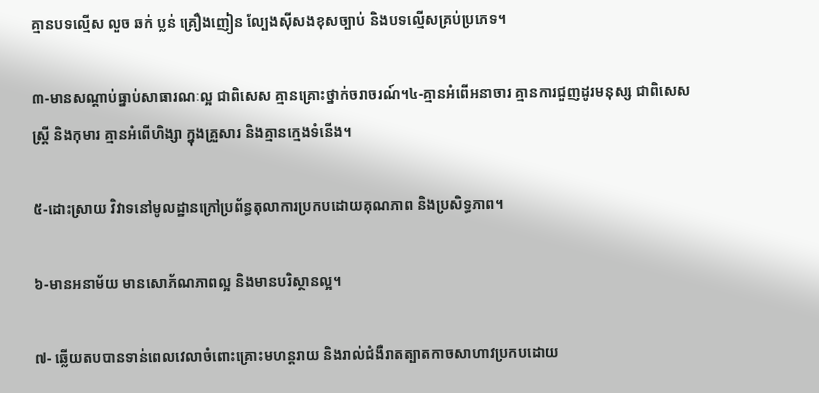គ្មានបទល្មើស លួច ឆក់ ប្លន់ គ្រឿងញៀន ល្បែងស៊ីសងខុសច្បាប់ និងបទល្មើសគ្រប់ប្រភេទ។

៣-មានសណ្តាប់ធ្នាប់សាធារណៈល្អ ជាពិសេស គ្មានគ្រោះថ្នាក់ចរាចរណ៍។៤-គ្មានអំពើអនាចារ គ្មានការជួញដូរមនុស្ស ជាពិសេសស្រ្តី និងកុមារ គ្មានអំពើហិង្សា ក្នុងគ្រួសារ និងគ្មានក្មេងទំនើង។

៥-ដោះស្រាយ វិវាទនៅមូលដ្ឋានក្រៅប្រព័ន្ធតុលាការប្រកបដោយគុណភាព និងប្រសិទ្ធភាព។

៦-មានអនាម័យ មានសោភ័ណភាពល្អ និងមានបរិស្ថានល្អ។

៧- ឆ្លើយតបបានទាន់ពេលវេលាចំពោះគ្រោះមហន្តរាយ និងរាល់ជំងឺរាតត្បាតកាចសាហាវប្រកបដោយ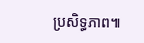ប្រសិទ្ធភាព៕